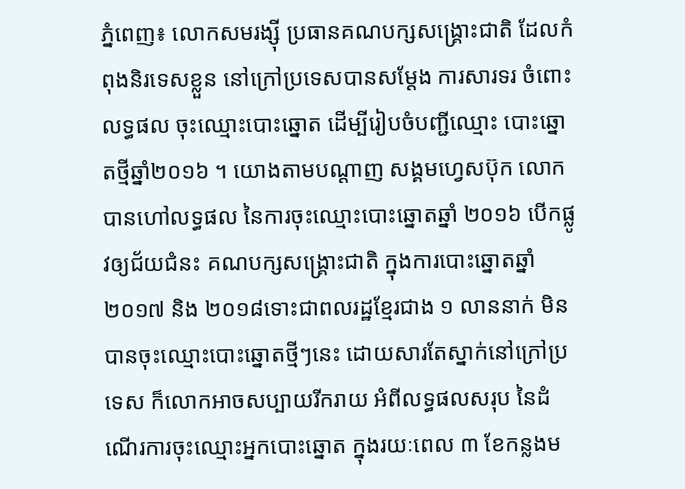ភ្នំពេញ៖ លោកសមរង្ស៊ី ប្រធានគណបក្សសង្គ្រោះជាតិ ដែលកំពុងនិរទេសខ្លួន នៅក្រៅប្រទេសបានសម្តែង ការសារទរ ចំពោះលទ្ធផល ចុះឈ្មោះបោះឆ្នោត ដើម្បីរៀបចំបញ្ជីឈ្មោះ បោះឆ្នោតថ្មីឆ្នាំ២០១៦ ។ យោងតាមបណ្តាញ សង្គមហ្វេសប៊ុក លោក បានហៅលទ្ធផល នៃការចុះឈ្មោះបោះឆ្នោតឆ្នាំ ២០១៦ បើកផ្លូវឲ្យជ័យជំនះ គណបក្សសង្គ្រោះជាតិ ក្នុងការបោះឆ្នោតឆ្នាំ ២០១៧ និង ២០១៨ទោះជាពលរដ្ឋខ្មែរជាង ១ លាននាក់ មិនបានចុះឈ្មោះបោះឆ្នោតថ្មីៗនេះ ដោយសារតែស្នាក់នៅក្រៅប្រទេស ក៏លោកអាចសប្បាយរីករាយ អំពីលទ្ធផលសរុប នៃដំណើរការចុះឈ្មោះអ្នកបោះឆ្នោត ក្នុងរយៈពេល ៣ ខែកន្លងម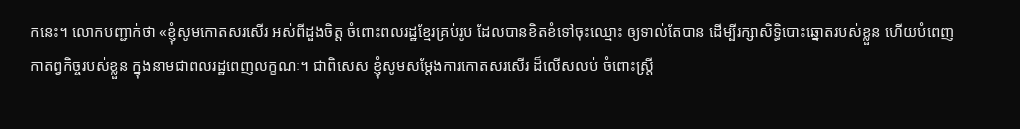កនេះ។ លោកបញ្ជាក់ថា «ខ្ញុំសូមកោតសរសើរ អស់ពីដួងចិត្ត ចំពោះពលរដ្ឋខ្មែរគ្រប់រូប ដែលបានខិតខំទៅចុះឈ្មោះ ឲ្យទាល់តែបាន ដើម្បីរក្សាសិទ្ធិបោះឆ្នោតរបស់ខ្លួន ហើយបំពេញ កាតព្វកិច្ចរបស់ខ្លួន ក្នុងនាមជាពលរដ្ឋពេញលក្ខណៈ។ ជាពិសេស ខ្ញុំសូមសម្តែងការកោតសរសើរ ដ៏លើសលប់ ចំពោះស្ត្រី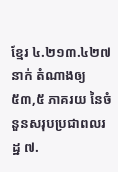ខ្មែរ ៤.២១៣.៤២៧ នាក់ តំណាងឲ្យ ៥៣,៥ ភាគរយ នៃចំនួនសរុបប្រជាពលរដ្ឋ ៧.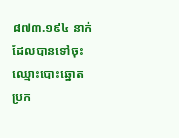៨៧៣.១៩៤ នាក់ ដែលបានទៅចុះឈ្មោះបោះឆ្នោត ប្រក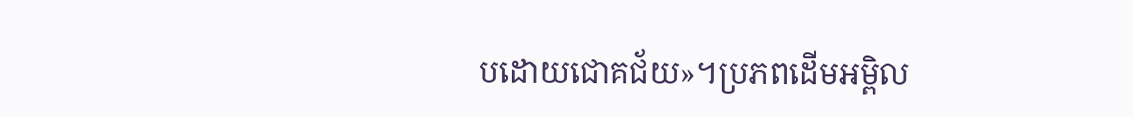បដោយជោគជ័យ»។ប្រភពដើមអម្ពិល